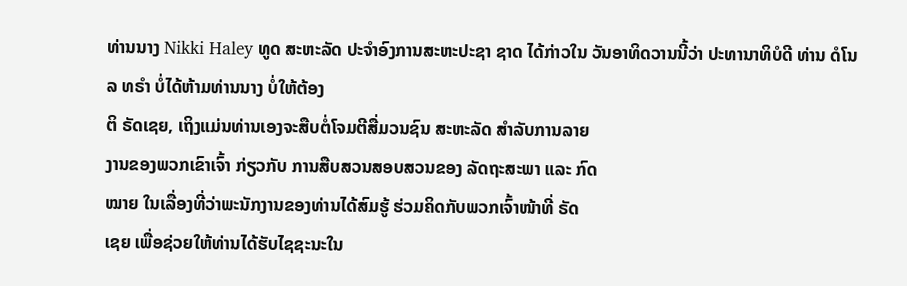ທ່ານນາງ Nikki Haley ທູດ ສະຫະລັດ ປະຈຳອົງການສະຫະປະຊາ ຊາດ ໄດ້ກ່າວໃນ ວັນອາທິດວານນີ້ວ່າ ປະທານາທິບໍດີ ທ່ານ ດໍໂນລ ທຣຳ ບໍ່ໄດ້ຫ້າມທ່ານນາງ ບໍ່ໃຫ້ຕ້ອງ
ຕິ ຣັດເຊຍ, ເຖິງແມ່ນທ່ານເອງຈະສືບຕໍ່ໂຈມຕີສື່ມວນຊົນ ສະຫະລັດ ສຳລັບການລາຍ
ງານຂອງພວກເຂົາເຈົ້າ ກ່ຽວກັບ ການສືບສວນສອບສວນຂອງ ລັດຖະສະພາ ແລະ ກົດ
ໝາຍ ໃນເລື່ອງທີ່ວ່າພະນັກງານຂອງທ່ານໄດ້ສົມຮູ້ ຮ່ວມຄິດກັບພວກເຈົ້າໜ້າທີ່ ຣັດ
ເຊຍ ເພື່ອຊ່ວຍໃຫ້ທ່ານໄດ້ຮັບໄຊຊະນະໃນ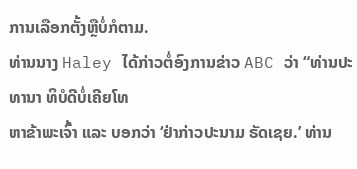ການເລືອກຕັ້ງຫຼືບໍ່ກໍຕາມ.
ທ່ານນາງ Haley ໄດ້ກ່າວຕໍ່ອົງການຂ່າວ ABC ວ່າ “ທ່ານປະທານາ ທິບໍດີບໍ່ເຄີຍໂທ
ຫາຂ້າພະເຈົ້າ ແລະ ບອກວ່າ ‘ຢ່າກ່າວປະນາມ ຣັດເຊຍ.’ ທ່ານ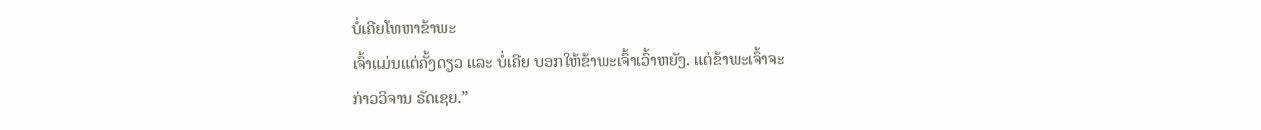ບໍ່ເຄີຍໂທຫາຂ້າພະ
ເຈົ້າແມ່ນແຕ່ຄັ້ງດຽວ ແລະ ບໍ່ເຄີຍ ບອກໃຫ້ຂ້າພະເຈົ້າເວົ້າຫຍັງ. ແຕ່ຂ້າພະເຈົ້າຈະ
ກ່າວວິຈານ ຣັດເຊຍ.”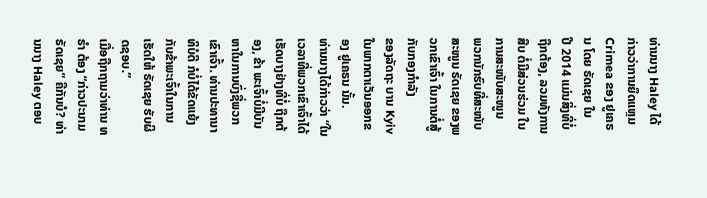ທ່ານນາງ Haley ໄດ້ກ່າວວ່າການຍຶດແຫຼມ Crimea ຂອງ ຢູເຄຣນ ໂດຍ ຣັດເຊຍ ໃນ
ປີ 2014 ແມ່ນສິ່ງທີ່ບໍ່ຖືກຕ້ອງ, ລວມທັງການສືບ ຕໍ່ມີສ່ວນຮ່ວມ ໃນການສະໜັບສະໜູນ
ພວກນັກຮົບທີ່ສະໜັບສະໜູນ ຣັດເຊຍ ຂອງພວກເຂົາເຈົ້າ ໃນການຕໍ່ສູ້ກັບກອງກຳລັງ
ຂອງລັດຖະ ບານ Kyiv ໃນພາກຕາເວັນອອກຂອງ ຢູເຄຣນ ນັ້ນ.
ທ່ານນາງໄດ້ກ່າວວ່າ “ໃນເວລາທີ່ພວກເຂົາເຈົ້າໄດ້ເຮັດບາງຢ່າງທີ່ບໍ່ ຖືກຕ້ອງ, ຂ້າ ພະເຈົ້າບໍ່ມີບັນຫາໃນການບົ່ງຊື່ພວກເຂົາເຈົ້າ. ທ່ານປະທານາທິບໍດີ ກໍບໍ່ໄດ້ຂັດແຍ້ງ ກັບຂ້າພະເຈົ້າໃນການເຮັດໃຫ້ ຣັດເຊຍ ຮັບຜິດຊອບ.”
ເມື່ອຖືກຖາມວ່າທ່ານ ທຣຳ ຕ້ອງ “ກ່າວປະນາມ ຣັດເຊຍ” ຄືກັນບໍ? ທ່ານນາງ Haley ຕອບ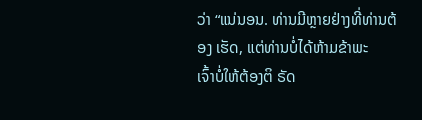ວ່າ “ແນ່ນອນ. ທ່ານມີຫຼາຍຢ່າງທີ່ທ່ານຕ້ອງ ເຮັດ, ແຕ່ທ່ານບໍ່ໄດ້ຫ້າມຂ້າພະ
ເຈົ້າບໍ່ໃຫ້ຕ້ອງຕິ ຣັດ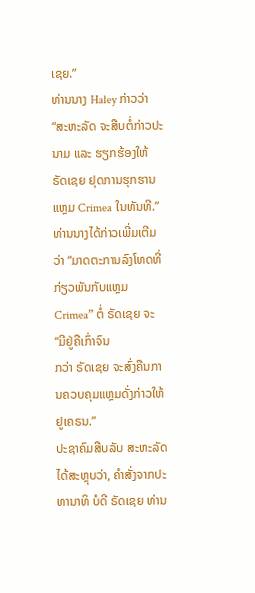ເຊຍ.”
ທ່ານນາງ Haley ກ່າວວ່າ “ສະຫະລັດ ຈະສືບຕໍ່ກ່າວປະນາມ ແລະ ຮຽກຮ້ອງໃຫ້
ຣັດເຊຍ ຢຸດການຮຸກຮານແຫຼມ Crimea ໃນທັນທີ.” ທ່ານນາງໄດ້ກ່າວເພີ່ມເຕີມວ່າ “ມາດຕະການລົງໂທດທີ່ກ່ຽວພັນກັບແຫຼມ Crimea” ຕໍ່ ຣັດເຊຍ ຈະ “ມີຢູ່ຄືເກົ່າຈົນ
ກວ່າ ຣັດເຊຍ ຈະສົ່ງຄືນການຄວບຄຸມແຫຼມດັ່ງກ່າວໃຫ້ ຢູເຄຣນ.”
ປະຊາຄົມສືບລັບ ສະຫະລັດ ໄດ້ສະຫຼຸບວ່າ, ຄຳສັ່ງຈາກປະທານາທິ ບໍດີ ຣັດເຊຍ ທ່ານ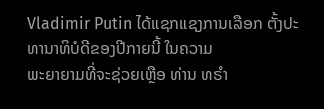Vladimir Putin ໄດ້ແຊກແຊງການເລືອກ ຕັ້ງປະທານາທິບໍດີຂອງປີກາຍນີ້ ໃນຄວາມ
ພະຍາຍາມທີ່ຈະຊ່ວຍເຫຼືອ ທ່ານ ທຣຳ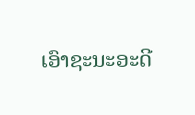ເອົາຊະນະອະດີ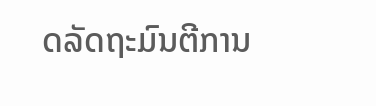ດລັດຖະມົນຕີການ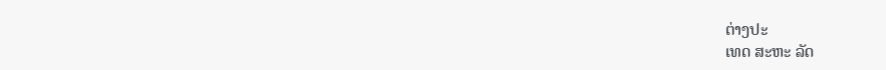ຕ່າງປະ
ເທດ ສະຫະ ລັດ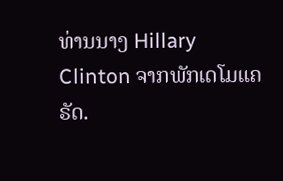ທ່ານນາງ Hillary Clinton ຈາກພັກເດໂມແຄຣັດ.